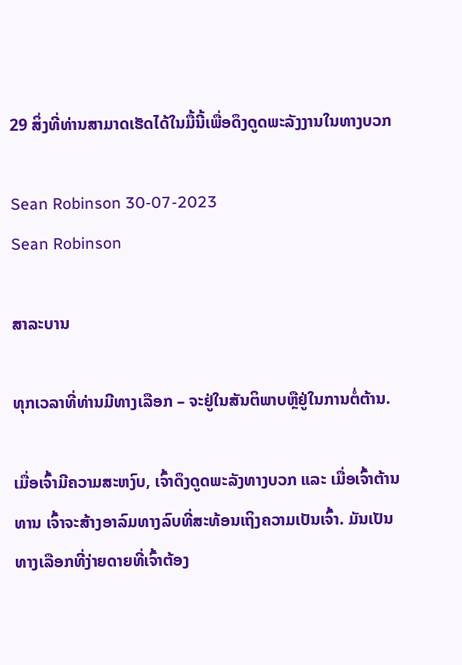29 ສິ່ງທີ່ທ່ານສາມາດເຮັດໄດ້ໃນມື້ນີ້ເພື່ອດຶງດູດພະລັງງານໃນທາງບວກ

Sean Robinson 30-07-2023
Sean Robinson

ສາລະບານ

ທຸກເວລາທີ່ທ່ານມີທາງເລືອກ – ຈະຢູ່ໃນສັນຕິພາບຫຼືຢູ່ໃນການຕໍ່ຕ້ານ.

ເມື່ອເຈົ້າມີຄວາມສະຫງົບ, ເຈົ້າດຶງດູດພະລັງທາງບວກ ແລະ ເມື່ອເຈົ້າຕ້ານທານ ເຈົ້າຈະສ້າງອາລົມທາງລົບທີ່ສະທ້ອນເຖິງຄວາມເປັນເຈົ້າ. ມັນເປັນທາງເລືອກທີ່ງ່າຍດາຍທີ່ເຈົ້າຕ້ອງ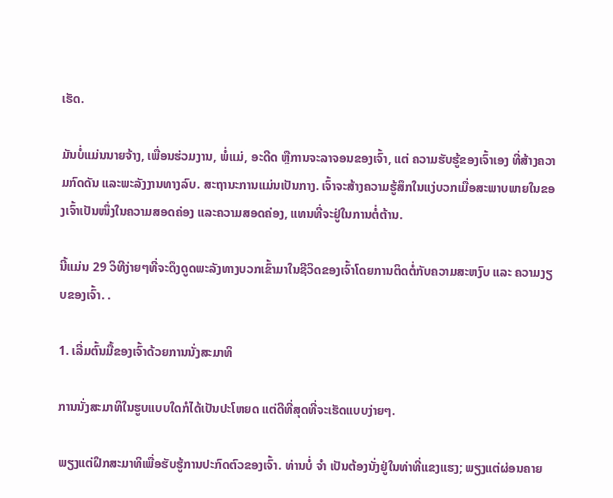ເຮັດ.

ມັນບໍ່ແມ່ນນາຍຈ້າງ, ເພື່ອນຮ່ວມງານ, ພໍ່ແມ່, ອະດີດ ຫຼືການຈະລາຈອນຂອງເຈົ້າ, ແຕ່ ຄວາມຮັບຮູ້ຂອງເຈົ້າເອງ ທີ່ສ້າງຄວາມກົດດັນ ແລະພະລັງງານທາງລົບ. ສະຖານະການແມ່ນເປັນກາງ. ເຈົ້າຈະສ້າງຄວາມຮູ້ສຶກໃນແງ່ບວກເມື່ອສະພາບພາຍໃນຂອງເຈົ້າເປັນໜຶ່ງໃນຄວາມສອດຄ່ອງ ແລະຄວາມສອດຄ່ອງ, ແທນທີ່ຈະຢູ່ໃນການຕໍ່ຕ້ານ.

ນີ້ແມ່ນ 29 ວິທີງ່າຍໆທີ່ຈະດຶງດູດພະລັງທາງບວກເຂົ້າມາໃນຊີວິດຂອງເຈົ້າໂດຍການຕິດຕໍ່ກັບຄວາມສະຫງົບ ແລະ ຄວາມງຽບຂອງເຈົ້າ. .

1. ເລີ່ມຕົ້ນມື້ຂອງເຈົ້າດ້ວຍການນັ່ງສະມາທິ

ການນັ່ງສະມາທິໃນຮູບແບບໃດກໍໄດ້ເປັນປະໂຫຍດ ແຕ່ດີທີ່ສຸດທີ່ຈະເຮັດແບບງ່າຍໆ.

ພຽງແຕ່ຝຶກສະມາທິເພື່ອຮັບຮູ້ການປະກົດຕົວຂອງເຈົ້າ. ທ່ານບໍ່ ຈຳ ເປັນຕ້ອງນັ່ງຢູ່ໃນທ່າທີ່ແຂງແຮງ; ພຽງແຕ່ຜ່ອນຄາຍ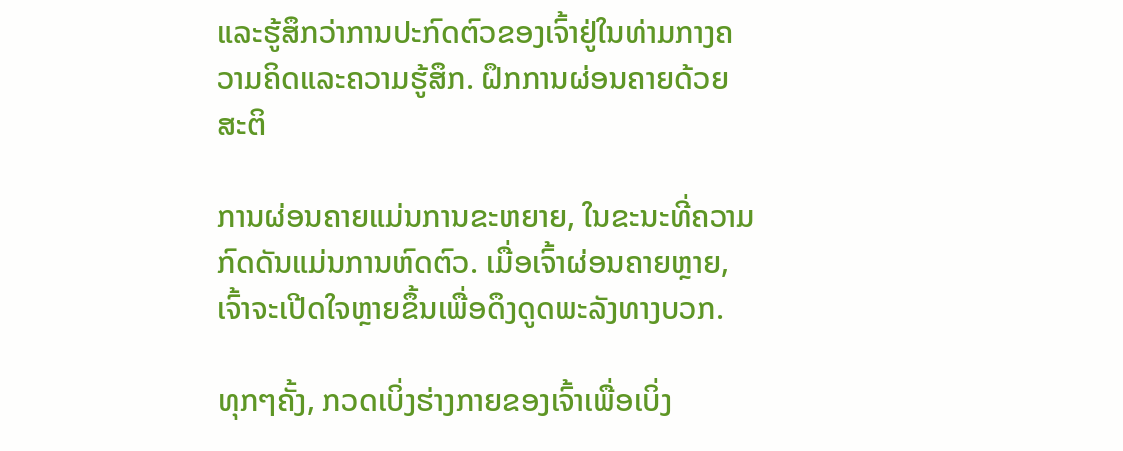ແລະຮູ້ສຶກວ່າການປະກົດຕົວຂອງເຈົ້າຢູ່ໃນທ່າມກາງຄວາມຄິດແລະຄວາມຮູ້ສຶກ. ຝຶກການຜ່ອນຄາຍດ້ວຍສະຕິ

ການຜ່ອນຄາຍແມ່ນການຂະຫຍາຍ, ໃນຂະນະທີ່ຄວາມກົດດັນແມ່ນການຫົດຕົວ. ເມື່ອເຈົ້າຜ່ອນຄາຍຫຼາຍ, ເຈົ້າຈະເປີດໃຈຫຼາຍຂຶ້ນເພື່ອດຶງດູດພະລັງທາງບວກ.

ທຸກໆຄັ້ງ, ກວດເບິ່ງຮ່າງກາຍຂອງເຈົ້າເພື່ອເບິ່ງ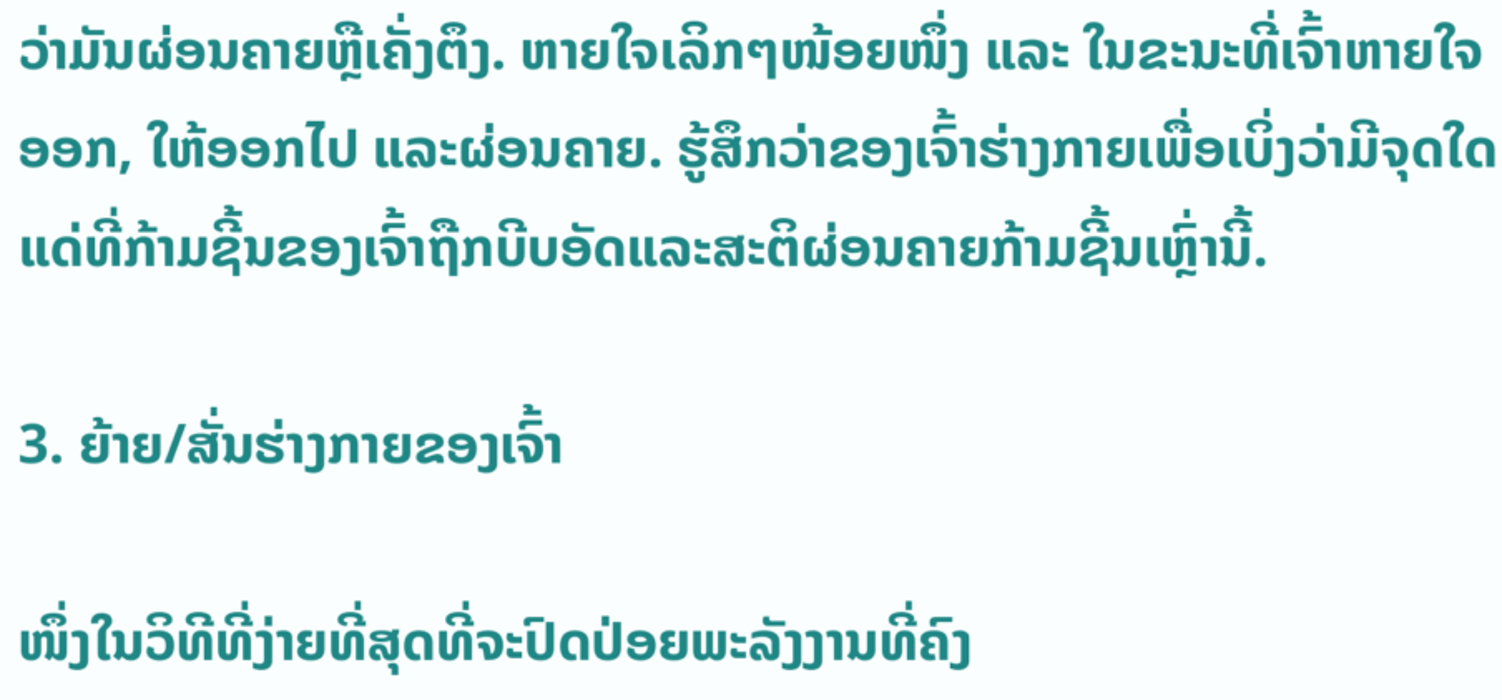ວ່າມັນຜ່ອນຄາຍຫຼືເຄັ່ງຕຶງ. ຫາຍໃຈເລິກໆໜ້ອຍໜຶ່ງ ແລະ ໃນຂະນະທີ່ເຈົ້າຫາຍໃຈອອກ, ໃຫ້ອອກໄປ ແລະຜ່ອນຄາຍ. ຮູ້ສຶກວ່າຂອງເຈົ້າຮ່າງກາຍເພື່ອເບິ່ງວ່າມີຈຸດໃດແດ່ທີ່ກ້າມຊີ້ນຂອງເຈົ້າຖືກບີບອັດແລະສະຕິຜ່ອນຄາຍກ້າມຊີ້ນເຫຼົ່ານີ້.

3. ຍ້າຍ/ສັ່ນຮ່າງກາຍຂອງເຈົ້າ

ໜຶ່ງໃນວິທີທີ່ງ່າຍທີ່ສຸດທີ່ຈະປົດປ່ອຍພະລັງງານທີ່ຄົງ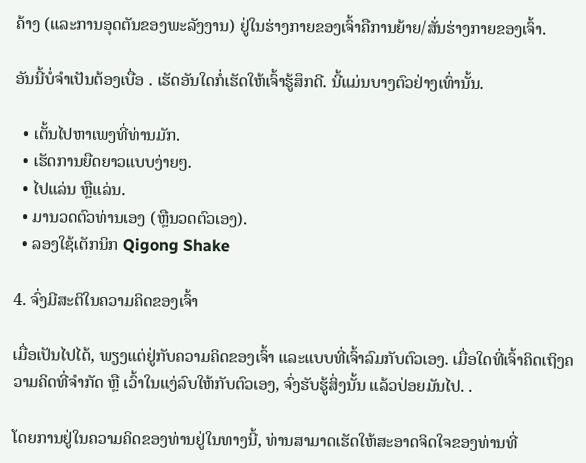ຄ້າງ (ແລະການອຸດຕັນຂອງພະລັງງານ) ຢູ່ໃນຮ່າງກາຍຂອງເຈົ້າຄືການຍ້າຍ/ສັ່ນຮ່າງກາຍຂອງເຈົ້າ.

ອັນນີ້ບໍ່ຈຳເປັນຕ້ອງເບື່ອ . ເຮັດອັນໃດກໍ່ເຮັດໃຫ້ເຈົ້າຮູ້ສຶກດີ. ນີ້ແມ່ນບາງຕົວຢ່າງເທົ່ານັ້ນ.

  • ເຕັ້ນໄປຫາເພງທີ່ທ່ານມັກ.
  • ເຮັດການຍືດຍາວແບບງ່າຍໆ.
  • ໄປແລ່ນ ຫຼືແລ່ນ.
  • ມານວດຕົວທ່ານເອງ (ຫຼືນວດຕົວເອງ).
  • ລອງໃຊ້ເຕັກນິກ Qigong Shake

4. ຈົ່ງມີສະຕິໃນຄວາມຄິດຂອງເຈົ້າ

ເມື່ອເປັນໄປໄດ້, ພຽງແຕ່ຢູ່ກັບຄວາມຄິດຂອງເຈົ້າ ແລະແບບທີ່ເຈົ້າລົມກັບຕົວເອງ. ເມື່ອໃດທີ່ເຈົ້າຄິດເຖິງຄວາມຄິດທີ່ຈຳກັດ ຫຼື ເວົ້າໃນແງ່ລົບໃຫ້ກັບຕົວເອງ, ຈົ່ງຮັບຮູ້ສິ່ງນັ້ນ ແລ້ວປ່ອຍມັນໄປ. .

ໂດຍການຢູ່ໃນຄວາມຄິດຂອງທ່ານຢູ່ໃນທາງນີ້, ທ່ານສາມາດເຮັດໃຫ້ສະອາດຈິດໃຈຂອງທ່ານທີ່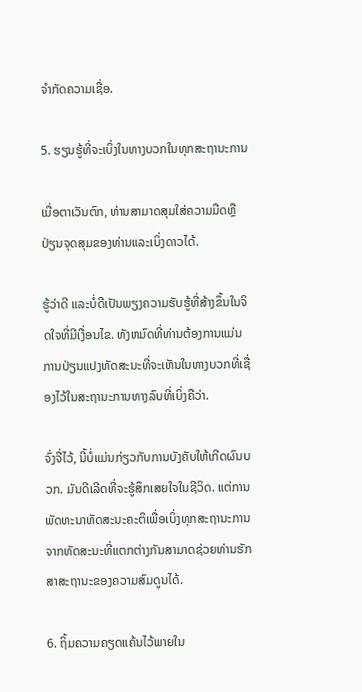ຈໍາກັດຄວາມເຊື່ອ.

5. ຮຽນຮູ້ທີ່ຈະເບິ່ງໃນທາງບວກໃນທຸກສະຖານະການ

ເມື່ອຕາເວັນຕົກ, ທ່ານສາມາດສຸມໃສ່ຄວາມມືດຫຼືປ່ຽນຈຸດສຸມຂອງທ່ານແລະເບິ່ງດາວໄດ້.

ຮູ້ວ່າດີ ແລະບໍ່ດີເປັນພຽງຄວາມຮັບຮູ້ທີ່ສ້າງຂຶ້ນໃນຈິດໃຈທີ່ມີເງື່ອນໄຂ. ທັງຫມົດທີ່ທ່ານຕ້ອງການແມ່ນການປ່ຽນແປງທັດສະນະທີ່ຈະເຫັນໃນທາງບວກທີ່ເຊື່ອງໄວ້ໃນສະຖານະການທາງລົບທີ່ເບິ່ງຄືວ່າ.

ຈົ່ງຈື່ໄວ້, ນີ້ບໍ່ແມ່ນກ່ຽວກັບການບັງຄັບໃຫ້ເກີດຜົນບວກ. ມັນດີເລີດທີ່ຈະຮູ້ສຶກເສຍໃຈໃນຊີວິດ. ແຕ່ການພັດທະນາທັດສະນະຄະຕິເພື່ອເບິ່ງທຸກສະຖານະການຈາກທັດສະນະທີ່ແຕກຕ່າງກັນສາມາດຊ່ວຍທ່ານຮັກສາສະຖານະຂອງຄວາມສົມດູນໄດ້.

6. ຖິ້ມຄວາມຄຽດແຄ້ນໄວ້ພາຍໃນ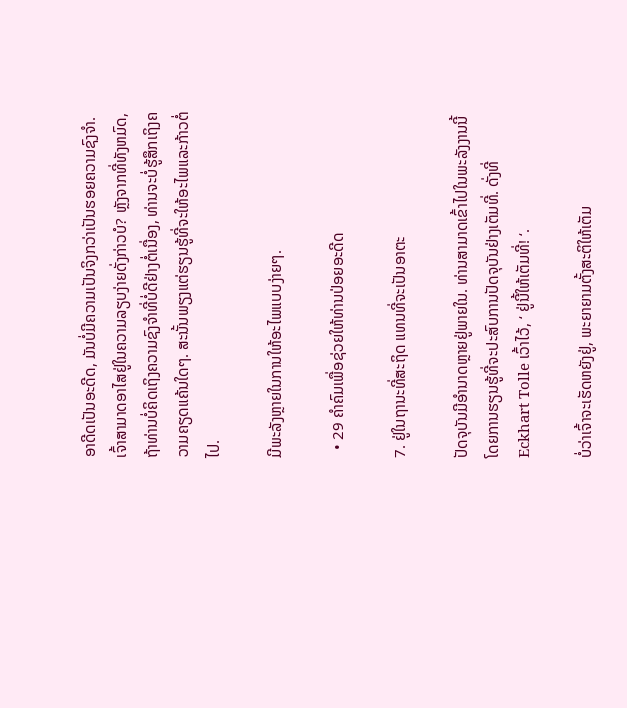ອາດີດເປັນອະດີດ, ມັນບໍ່ມີຄວາມເປັນຈິງກວ່າເປັນຮອຍຄວາມຊົງຈຳ. ເຈົ້າສາມາດອາໄສຢູ່ໃນຄວາມລຽບງ່າຍດັ່ງກ່າວບໍ? ຫຼັງຈາກທີ່ທັງຫມົດ, ຖ້າທ່ານບໍ່ຄິດເຖິງຄວາມຊົງຈໍາທີ່ບໍ່ດີຢ່າງຕໍ່ເນື່ອງ, ທ່ານຈະບໍ່ຮູ້ສຶກເຖິງຄວາມຄຽດແຄ້ນໃດໆ. ສະນັ້ນພຽງແຕ່ຮຽນຮູ້ທີ່ຈະໃຫ້ອະໄພແລະກ້າວຕໍ່ໄປ.

ມີພະລັງຫຼາຍໃນການໃຫ້ອະໄພແບບງ່າຍໆ.

  • 29 ຄຳຄົມເພື່ອຊ່ວຍໃຫ້ທ່ານປ່ອຍອະດີດ

7. ຢູ່ໃນຖານະທີ່ສະຖິດ ແທນທີ່ຈະເປັນອາຕະ

ປັດຈຸບັນມີອຳນາດຫຼາຍຢູ່ພາຍໃນ. ທ່ານສາມາດເຂົ້າໄປໃນພະລັງງານນີ້ໂດຍການຮຽນຮູ້ທີ່ຈະປະສົບການປັດຈຸບັນຢ່າງເຕັມທີ່. ດັ່ງທີ່ Eckhart Tolle ເວົ້າໄວ້, ‘ ຢູ່ນີ້ໃຫ້ເຕັມທີ່! ‘.

ບໍ່ວ່າເຈົ້າຈະເຮັດຫຍັງຢູ່, ພະຍາຍາມຕັ້ງສະຕິໃຫ້ເຕັມ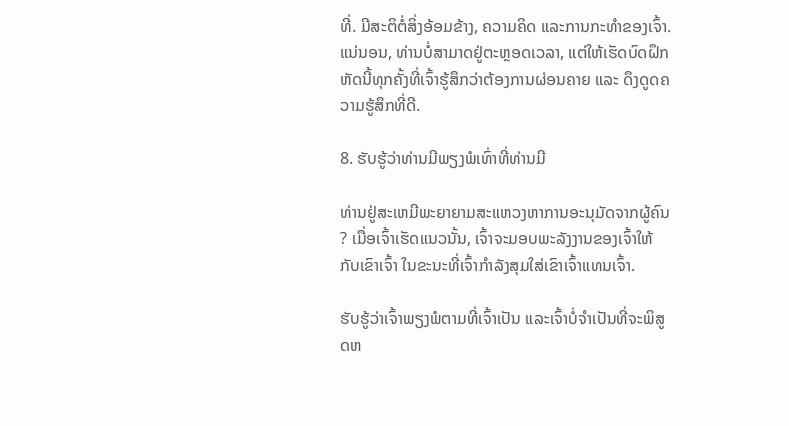ທີ່. ມີສະຕິຕໍ່ສິ່ງອ້ອມຂ້າງ, ຄວາມຄິດ ແລະການກະທໍາຂອງເຈົ້າ. ແນ່ນອນ, ທ່ານບໍ່ສາມາດຢູ່ຕະຫຼອດເວລາ, ແຕ່ໃຫ້ເຮັດບົດຝຶກຫັດນີ້ທຸກຄັ້ງທີ່ເຈົ້າຮູ້ສຶກວ່າຕ້ອງການຜ່ອນຄາຍ ແລະ ດຶງດູດຄວາມຮູ້ສຶກທີ່ດີ.

8. ຮັບຮູ້ວ່າທ່ານມີພຽງພໍເທົ່າທີ່ທ່ານມີ

ທ່ານຢູ່ສະເຫມີພະຍາຍາມສະແຫວງຫາການອະນຸມັດຈາກຜູ້ຄົນ? ເມື່ອເຈົ້າເຮັດແນວນັ້ນ, ເຈົ້າຈະມອບພະລັງງານຂອງເຈົ້າໃຫ້ກັບເຂົາເຈົ້າ ໃນຂະນະທີ່ເຈົ້າກຳລັງສຸມໃສ່ເຂົາເຈົ້າແທນເຈົ້າ.

ຮັບຮູ້ວ່າເຈົ້າພຽງພໍຕາມທີ່ເຈົ້າເປັນ ແລະເຈົ້າບໍ່ຈຳເປັນທີ່ຈະພິສູດຫ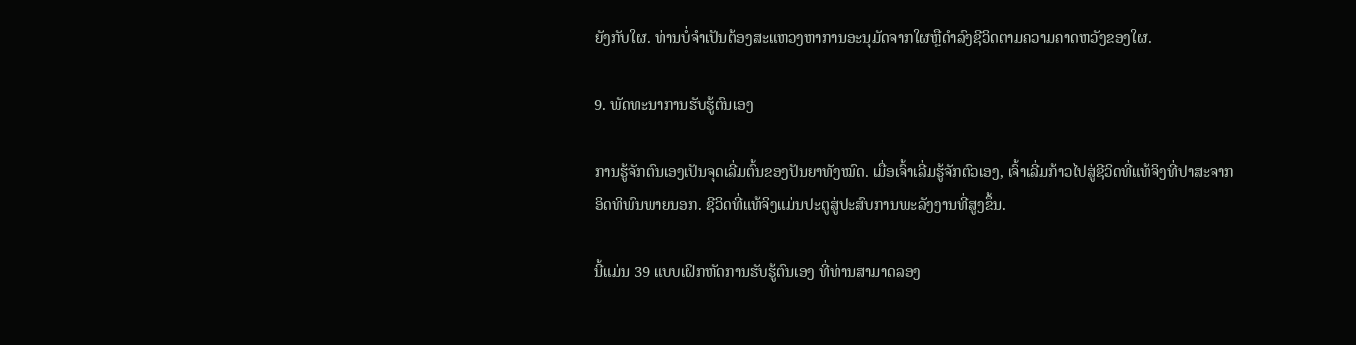ຍັງກັບໃຜ. ທ່ານບໍ່ຈໍາເປັນຕ້ອງສະແຫວງຫາການອະນຸມັດຈາກໃຜຫຼືດໍາລົງຊີວິດຕາມຄວາມຄາດຫວັງຂອງໃຜ.

9. ພັດທະນາການຮັບຮູ້ຕົນເອງ

ການຮູ້ຈັກຕົນເອງເປັນຈຸດເລີ່ມຕົ້ນຂອງປັນຍາທັງໝົດ. ເມື່ອເຈົ້າເລີ່ມຮູ້ຈັກຕົວເອງ, ເຈົ້າເລີ່ມກ້າວໄປສູ່ຊີວິດທີ່ແທ້ຈິງທີ່ປາສະຈາກອິດທິພົນພາຍນອກ. ຊີວິດທີ່ແທ້ຈິງແມ່ນປະຕູສູ່ປະສົບການພະລັງງານທີ່ສູງຂຶ້ນ.

ນີ້ແມ່ນ 39 ແບບເຝິກຫັດການຮັບຮູ້ຕົນເອງ ທີ່ທ່ານສາມາດລອງ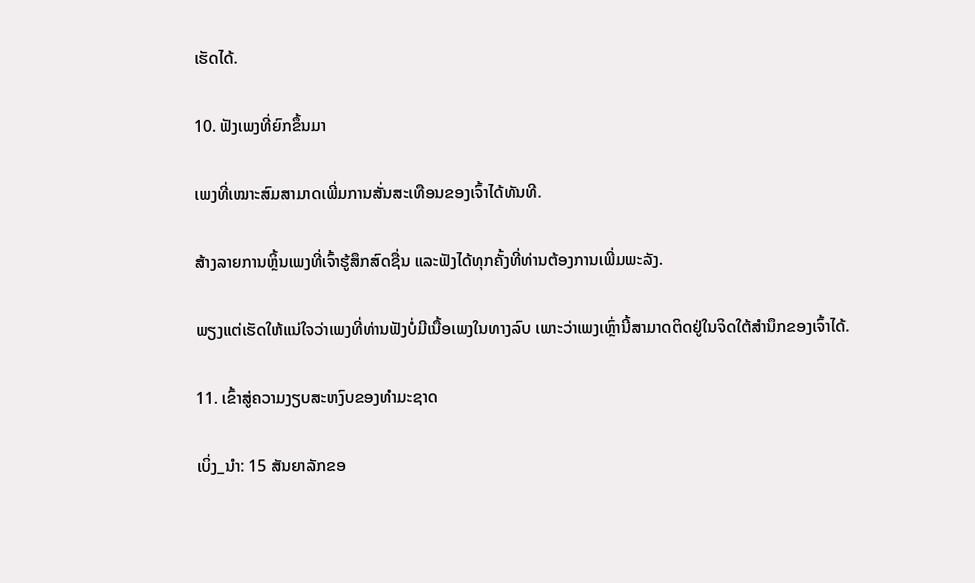ເຮັດໄດ້.

10. ຟັງເພງທີ່ຍົກຂຶ້ນມາ

ເພງທີ່ເໝາະສົມສາມາດເພີ່ມການສັ່ນສະເທືອນຂອງເຈົ້າໄດ້ທັນທີ.

ສ້າງລາຍການຫຼິ້ນເພງທີ່ເຈົ້າຮູ້ສຶກສົດຊື່ນ ແລະຟັງໄດ້ທຸກຄັ້ງທີ່ທ່ານຕ້ອງການເພີ່ມພະລັງ.

ພຽງແຕ່ເຮັດໃຫ້ແນ່ໃຈວ່າເພງທີ່ທ່ານຟັງບໍ່ມີເນື້ອເພງໃນທາງລົບ ເພາະວ່າເພງເຫຼົ່ານີ້ສາມາດຕິດຢູ່ໃນຈິດໃຕ້ສຳນຶກຂອງເຈົ້າໄດ້.

11. ເຂົ້າສູ່ຄວາມງຽບສະຫງົບຂອງທຳມະຊາດ

ເບິ່ງ_ນຳ: 15 ສັນຍາລັກຂອ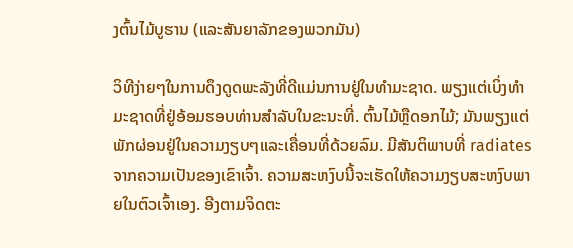ງຕົ້ນໄມ້ບູຮານ (ແລະສັນຍາລັກຂອງພວກມັນ)

ວິທີງ່າຍໆໃນການດຶງດູດພະລັງທີ່ດີແມ່ນການຢູ່ໃນທຳມະຊາດ. ພຽງແຕ່ເບິ່ງທໍາມະຊາດທີ່ຢູ່ອ້ອມຮອບທ່ານສໍາລັບໃນຂະນະທີ່. ຕົ້ນໄມ້ຫຼືດອກໄມ້; ມັນພຽງແຕ່ພັກຜ່ອນຢູ່ໃນຄວາມງຽບໆແລະເຄື່ອນທີ່ດ້ວຍລົມ. ມີສັນຕິພາບທີ່ radiates ຈາກຄວາມເປັນຂອງເຂົາເຈົ້າ. ຄວາມສະຫງົບນີ້ຈະເຮັດໃຫ້ຄວາມງຽບສະຫງົບພາຍໃນຕົວເຈົ້າເອງ. ອີງຕາມຈິດຕະ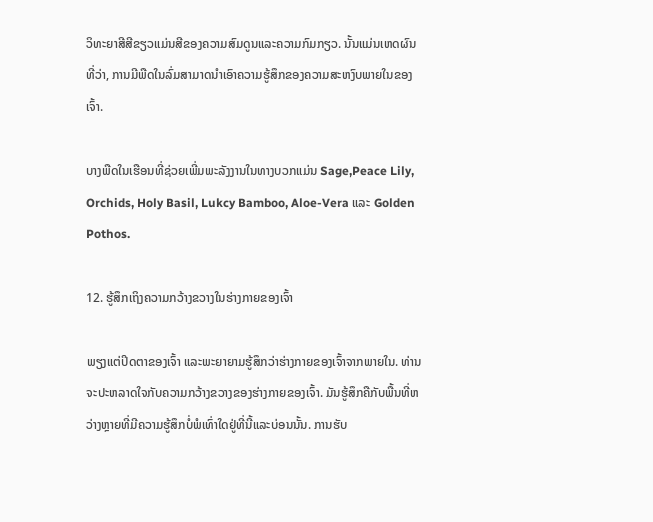ວິທະຍາສີສີຂຽວແມ່ນສີຂອງຄວາມສົມດູນແລະຄວາມກົມກຽວ. ນັ້ນແມ່ນເຫດຜົນທີ່ວ່າ, ການມີພືດໃນລົ່ມສາມາດນໍາເອົາຄວາມຮູ້ສຶກຂອງຄວາມສະຫງົບພາຍໃນຂອງເຈົ້າ.

ບາງພືດໃນເຮືອນທີ່ຊ່ວຍເພີ່ມພະລັງງານໃນທາງບວກແມ່ນ Sage,Peace Lily, Orchids, Holy Basil, Lukcy Bamboo, Aloe-Vera ແລະ Golden Pothos.

12. ຮູ້ສຶກເຖິງຄວາມກວ້າງຂວາງໃນຮ່າງກາຍຂອງເຈົ້າ

ພຽງແຕ່ປິດຕາຂອງເຈົ້າ ແລະພະຍາຍາມຮູ້ສຶກວ່າຮ່າງກາຍຂອງເຈົ້າຈາກພາຍໃນ. ທ່ານຈະປະຫລາດໃຈກັບຄວາມກວ້າງຂວາງຂອງຮ່າງກາຍຂອງເຈົ້າ. ມັນຮູ້ສຶກຄືກັບພື້ນທີ່ຫວ່າງຫຼາຍທີ່ມີຄວາມຮູ້ສຶກບໍ່ພໍເທົ່າໃດຢູ່ທີ່ນີ້ແລະບ່ອນນັ້ນ. ການຮັບ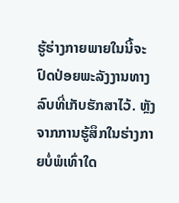ຮູ້ຮ່າງກາຍພາຍໃນນີ້ຈະປົດປ່ອຍພະລັງງານທາງລົບທີ່ເກັບຮັກສາໄວ້. ຫຼັງຈາກການຮູ້ສຶກໃນຮ່າງກາຍບໍ່ພໍເທົ່າໃດ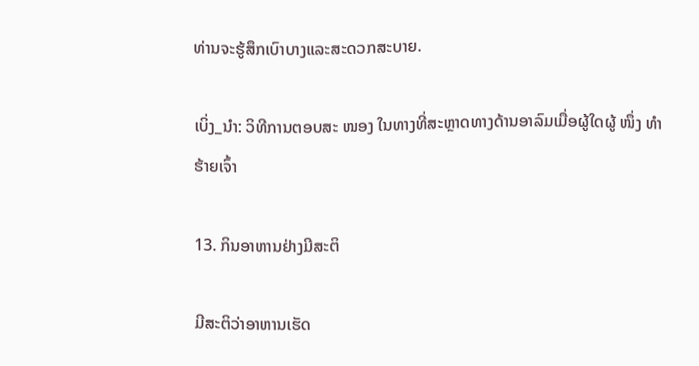ທ່ານຈະຮູ້ສຶກເບົາບາງແລະສະດວກສະບາຍ.

ເບິ່ງ_ນຳ: ວິທີການຕອບສະ ໜອງ ໃນທາງທີ່ສະຫຼາດທາງດ້ານອາລົມເມື່ອຜູ້ໃດຜູ້ ໜຶ່ງ ທຳ ຮ້າຍເຈົ້າ

13. ກິນອາຫານຢ່າງມີສະຕິ

ມີສະຕິວ່າອາຫານເຮັດ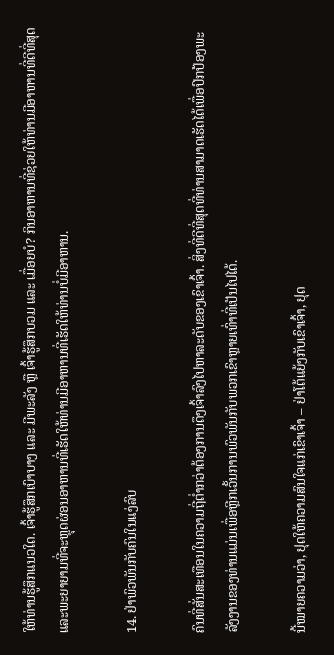ໃຫ້ທ່ານຮູ້ສຶກແນວໃດ. ເຈົ້າຮູ້ສຶກເບົາບາງ ແລະ ມີພະລັງ ຫຼື ເຈົ້າຮູ້ສຶກບວມ ແລະ ເມື່ອຍບໍ? ກິນອາຫານທີ່ຊ່ວຍໃຫ້ທ່ານມີອາຫານທີ່ດີທີ່ສຸດແລະພະຍາຍາມທີ່ຈະຫຼຸດຜ່ອນອາຫານທີ່ເຮັດໃຫ້ທ່ານມີອາຫານທີ່ເຮັດໃຫ້ທ່ານບໍ່ມີອາຫານ.

14. ຢ່າພົວພັນກັບຄົນໃນແງ່ລົບ

ຄົນທີ່ສັ່ນສະເທືອນໃນຄວາມຖີ່ຕໍ່າກວ່າຕ້ອງການດຶງເຈົ້າລົງໄປຫາລະດັບຂອງເຂົາເຈົ້າ. ສິ່ງທີ່ດີທີ່ສຸດທີ່ທ່ານສາມາດເຮັດໄດ້ເພື່ອປົກປ້ອງພະລັງງານຂອງທ່ານແມ່ນເພື່ອຫຼີກເວັ້ນການພົວພັນກັບພວກເຂົາຫຼາຍເທົ່າທີ່ເປັນໄປໄດ້.

ນີ້ໝາຍຄວາມວ່າ, ຢຸດໃຫ້ຄວາມສົນໃຈແກ່ເຂົາເຈົ້າ – ຢ່າໂຕ້ແຍ້ງກັບເຂົາເຈົ້າ, ຢຸດ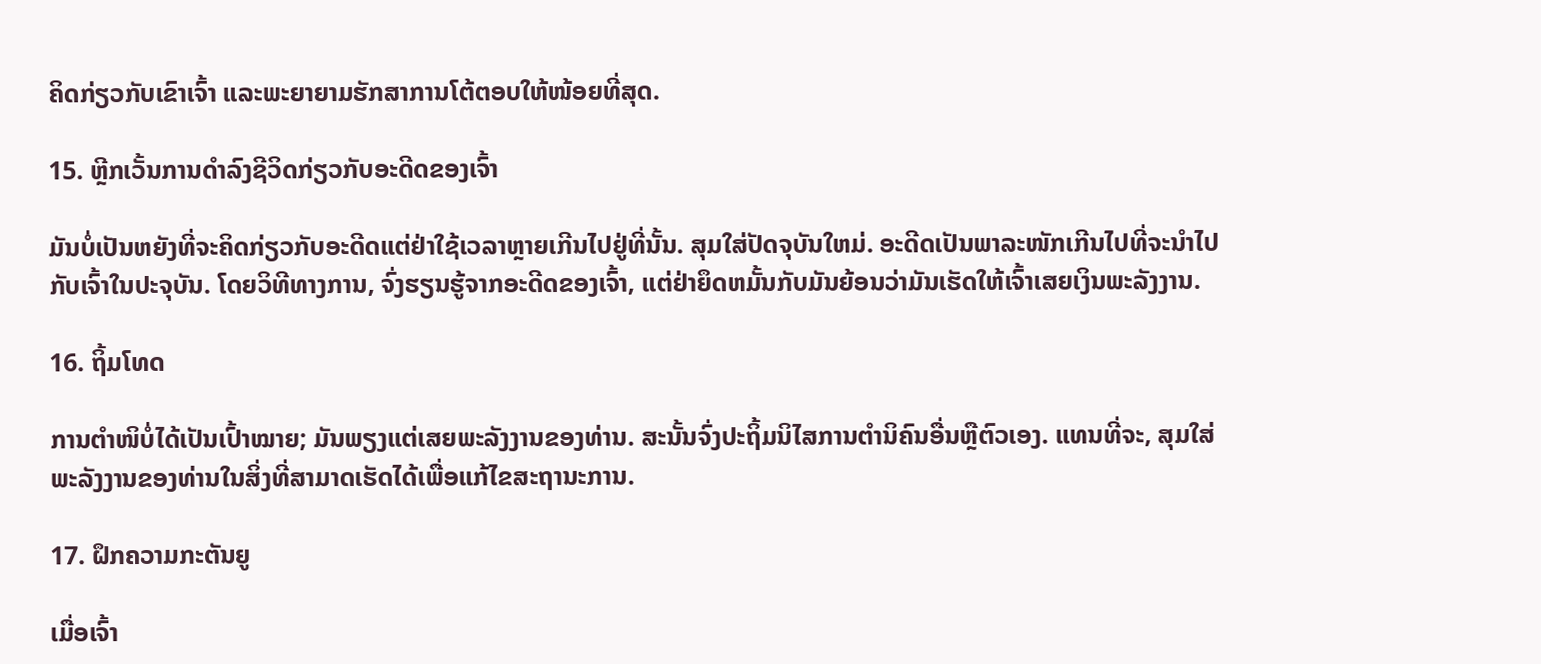ຄິດກ່ຽວກັບເຂົາເຈົ້າ ແລະພະຍາຍາມຮັກສາການໂຕ້ຕອບໃຫ້ໜ້ອຍທີ່ສຸດ.

15. ຫຼີກເວັ້ນການດໍາລົງຊີວິດກ່ຽວກັບອະດີດຂອງເຈົ້າ

ມັນບໍ່ເປັນຫຍັງທີ່ຈະຄິດກ່ຽວກັບອະດີດແຕ່ຢ່າໃຊ້ເວລາຫຼາຍເກີນໄປຢູ່ທີ່ນັ້ນ. ສຸມໃສ່ປັດຈຸບັນໃຫມ່. ອະດີດເປັນພາລະໜັກເກີນໄປທີ່ຈະນຳໄປກັບເຈົ້າໃນປະຈຸບັນ. ໂດຍວິທີທາງການ, ຈົ່ງຮຽນຮູ້ຈາກອະດີດຂອງເຈົ້າ, ແຕ່ຢ່າຍຶດຫມັ້ນກັບມັນຍ້ອນວ່າມັນເຮັດໃຫ້ເຈົ້າເສຍເງິນພະລັງງານ.

16. ຖິ້ມໂທດ

ການຕຳໜິບໍ່ໄດ້ເປັນເປົ້າໝາຍ; ມັນພຽງແຕ່ເສຍພະລັງງານຂອງທ່ານ. ສະນັ້ນຈົ່ງປະຖິ້ມນິໄສການຕໍານິຄົນອື່ນຫຼືຕົວເອງ. ແທນທີ່ຈະ, ສຸມໃສ່ພະລັງງານຂອງທ່ານໃນສິ່ງທີ່ສາມາດເຮັດໄດ້ເພື່ອແກ້ໄຂສະຖານະການ.

17. ຝຶກຄວາມກະຕັນຍູ

ເມື່ອເຈົ້າ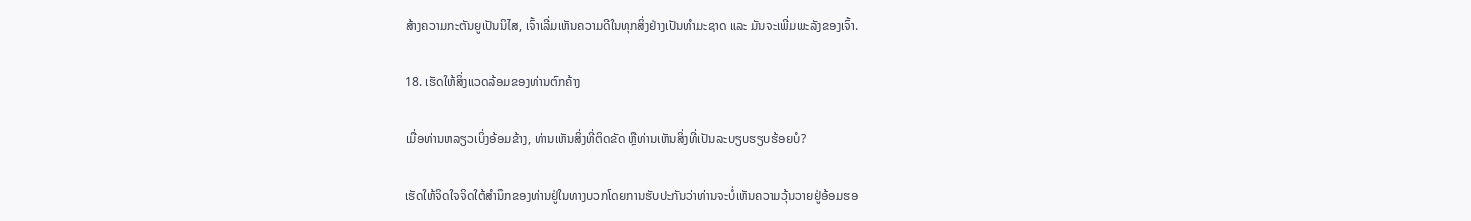ສ້າງຄວາມກະຕັນຍູເປັນນິໄສ, ເຈົ້າເລີ່ມເຫັນຄວາມດີໃນທຸກສິ່ງຢ່າງເປັນທຳມະຊາດ ແລະ ມັນຈະເພີ່ມພະລັງຂອງເຈົ້າ.

18. ເຮັດໃຫ້ສິ່ງແວດລ້ອມຂອງທ່ານຕົກຄ້າງ

ເມື່ອທ່ານຫລຽວເບິ່ງອ້ອມຂ້າງ, ທ່ານເຫັນສິ່ງທີ່ຕິດຂັດ ຫຼືທ່ານເຫັນສິ່ງທີ່ເປັນລະບຽບຮຽບຮ້ອຍບໍ?

ເຮັດໃຫ້ຈິດໃຈຈິດໃຕ້ສຳນຶກຂອງທ່ານຢູ່ໃນທາງບວກໂດຍການຮັບປະກັນວ່າທ່ານຈະບໍ່ເຫັນຄວາມວຸ້ນວາຍຢູ່ອ້ອມຮອ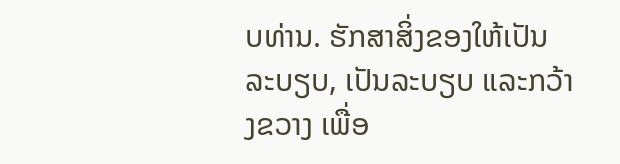ບທ່ານ. ຮັກສາສິ່ງຂອງໃຫ້ເປັນລະບຽບ, ເປັນລະບຽບ ແລະກວ້າງຂວາງ ເພື່ອ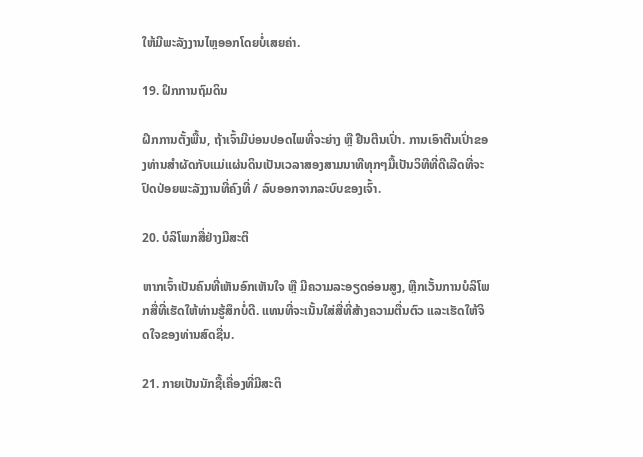ໃຫ້ມີພະລັງງານໄຫຼອອກໂດຍບໍ່ເສຍຄ່າ.

19. ຝຶກການຖົມດິນ

ຝຶກການຕັ້ງພື້ນ, ຖ້າເຈົ້າມີບ່ອນປອດໄພທີ່ຈະຍ່າງ ຫຼື ຢືນຕີນເປົ່າ. ການເອົາຕີນເປົ່າຂອງທ່ານສໍາຜັດກັບແມ່ແຜ່ນດິນເປັນເວລາສອງສາມນາທີທຸກໆມື້ເປັນວິທີທີ່ດີເລີດທີ່ຈະປົດປ່ອຍພະລັງງານທີ່ຄົງທີ່ / ລົບອອກຈາກລະບົບຂອງເຈົ້າ.

20. ບໍລິໂພກສື່ຢ່າງມີສະຕິ

ຫາກເຈົ້າເປັນຄົນທີ່ເຫັນອົກເຫັນໃຈ ຫຼື ມີຄວາມລະອຽດອ່ອນສູງ, ຫຼີກເວັ້ນການບໍລິໂພກສື່ທີ່ເຮັດໃຫ້ທ່ານຮູ້ສຶກບໍ່ດີ. ແທນທີ່ຈະເນັ້ນໃສ່ສື່ທີ່ສ້າງຄວາມຕື່ນຕົວ ແລະເຮັດໃຫ້ຈິດໃຈຂອງທ່ານສົດຊື່ນ.

21. ກາຍເປັນນັກຊື້ເຄື່ອງທີ່ມີສະຕິ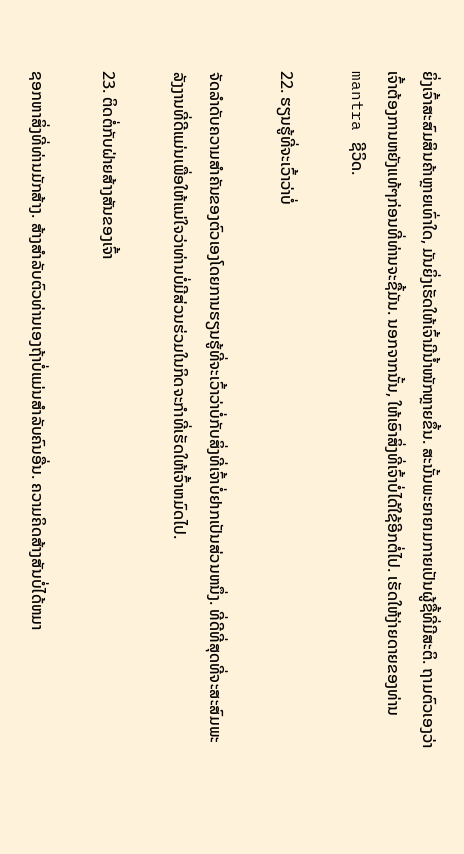ຍິ່ງເຈົ້າສະສົມສິນຄ້າຫຼາຍເທົ່າໃດ, ມັນຍິ່ງເຮັດໃຫ້ເຈົ້າມີນໍ້າໜັກຫຼາຍຂຶ້ນ. ສະນັ້ນພະຍາຍາມກາຍເປັນຜູ້ຊື້ທີ່ມີສະຕິ. ຖາມຕົວເອງວ່າເຈົ້າຕ້ອງການຫຍັງແທ້ໆກ່ອນທີ່ທ່ານຈະຊື້ມັນ. ນອກຈາກນັ້ນ, ໃຫ້ເອົາສິ່ງທີ່ເຈົ້າບໍ່ໄດ້ໃຊ້ອີກຕໍ່ໄປ. ເຮັດໃຫ້ງ່າຍດາຍຂອງທ່ານmantra ຊີວິດ.

22. ຮຽນຮູ້ທີ່ຈະເວົ້າວ່າບໍ່

ຈັດລໍາດັບຄວາມສໍາຄັນຂອງຕົວເອງໂດຍການຮຽນຮູ້ທີ່ຈະເວົ້າວ່າບໍ່ກັບສິ່ງທີ່ເຈົ້າບໍ່ຢາກເປັນສ່ວນຫນຶ່ງ. ທີ່ດີທີ່ສຸດທີ່ຈະສະສົມພະລັງງານທີ່ດີແມ່ນເພື່ອໃຫ້ແນ່ໃຈວ່າທ່ານບໍ່ມີສ່ວນຮ່ວມໃນກິດຈະກໍາທີ່ເຮັດໃຫ້ເຈົ້າຫມົດໄປ.

23. ຕິດຕໍ່ກັບຝ່າຍສ້າງສັນຂອງເຈົ້າ

ຊອກຫາສິ່ງທີ່ທ່ານມັກສ້າງ. ສ້າງສໍາລັບຕົວທ່ານເອງຖ້າບໍ່ແມ່ນສໍາລັບຄົນອື່ນ. ຄວາມຄິດສ້າງສັນບໍ່ໄດ້ຫມາ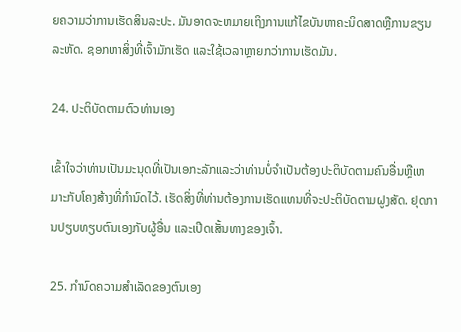ຍຄວາມວ່າການເຮັດສິນລະປະ. ມັນອາດຈະຫມາຍເຖິງການແກ້ໄຂບັນຫາຄະນິດສາດຫຼືການຂຽນລະຫັດ. ຊອກຫາສິ່ງທີ່ເຈົ້າມັກເຮັດ ແລະໃຊ້ເວລາຫຼາຍກວ່າການເຮັດມັນ.

24. ປະຕິບັດຕາມຕົວທ່ານເອງ

ເຂົ້າໃຈວ່າທ່ານເປັນມະນຸດທີ່ເປັນເອກະລັກແລະວ່າທ່ານບໍ່ຈໍາເປັນຕ້ອງປະຕິບັດຕາມຄົນອື່ນຫຼືເຫມາະກັບໂຄງສ້າງທີ່ກໍານົດໄວ້. ເຮັດສິ່ງທີ່ທ່ານຕ້ອງການເຮັດແທນທີ່ຈະປະຕິບັດຕາມຝູງສັດ. ຢຸດການປຽບທຽບຕົນເອງກັບຜູ້ອື່ນ ແລະເປີດເສັ້ນທາງຂອງເຈົ້າ.

25. ກຳນົດຄວາມສຳເລັດຂອງຕົນເອງ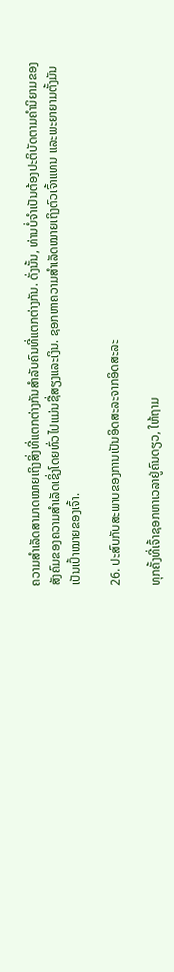ຄວາມສຳເລັດສາມາດໝາຍເຖິງສິ່ງທີ່ແຕກຕ່າງກັນສຳລັບຄົນທີ່ແຕກຕ່າງກັນ. ດັ່ງນັ້ນ, ທ່ານບໍ່ຈໍາເປັນຕ້ອງປະຕິບັດຕາມຄໍານິຍາມຂອງສັງຄົມຂອງຄວາມສໍາເລັດເຊິ່ງໂດຍທົ່ວໄປແມ່ນຊື່ສຽງແລະເງິນ. ຊອກຫາຄວາມສຳເລັດໝາຍເຖິງຕົວເຈົ້າແທນ ແລະພະຍາຍາມຕັ້ງມັນເປັນເປົ້າໝາຍຂອງເຈົ້າ.

26. ປະສົບກັບສະພາບຂອງການເປັນອິດສະລະຈາກອິດສະລະ

ທຸກຄັ້ງທີ່ເຈົ້າຊອກຫາເວລາຢູ່ຄົນດຽວ, ໃຫ້ຖາມ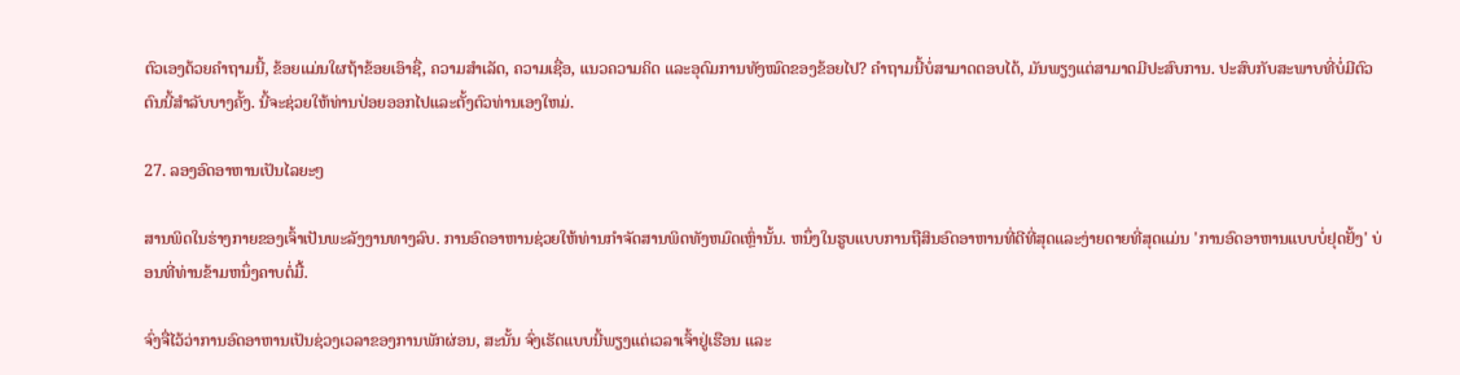ຕົວເອງດ້ວຍຄຳຖາມນີ້, ຂ້ອຍແມ່ນໃຜຖ້າຂ້ອຍເອົາຊື່, ຄວາມສຳເລັດ, ຄວາມເຊື່ອ, ແນວຄວາມຄິດ ແລະອຸດົມການທັງໝົດຂອງຂ້ອຍໄປ? ຄໍາຖາມນີ້ບໍ່ສາມາດຕອບໄດ້, ມັນພຽງແຕ່ສາມາດມີປະສົບການ. ປະສົບກັບສະພາບທີ່ບໍ່ມີຕົວຕົນນີ້ສໍາລັບບາງຄັ້ງ. ນີ້ຈະຊ່ວຍໃຫ້ທ່ານປ່ອຍອອກໄປແລະຕັ້ງຕົວທ່ານເອງໃຫມ່.

27. ລອງອົດອາຫານເປັນໄລຍະໆ

ສານພິດໃນຮ່າງກາຍຂອງເຈົ້າເປັນພະລັງງານທາງລົບ. ການອົດອາຫານຊ່ວຍໃຫ້ທ່ານກໍາຈັດສານພິດທັງຫມົດເຫຼົ່ານັ້ນ. ຫນຶ່ງໃນຮູບແບບການຖືສິນອົດອາຫານທີ່ດີທີ່ສຸດແລະງ່າຍດາຍທີ່ສຸດແມ່ນ 'ການອົດອາຫານແບບບໍ່ຢຸດຢັ້ງ' ບ່ອນທີ່ທ່ານຂ້າມຫນຶ່ງຄາບຕໍ່ມື້.

ຈົ່ງຈື່ໄວ້ວ່າການອົດອາຫານເປັນຊ່ວງເວລາຂອງການພັກຜ່ອນ, ສະນັ້ນ ຈົ່ງເຮັດແບບນີ້ພຽງແຕ່ເວລາເຈົ້າຢູ່ເຮືອນ ແລະ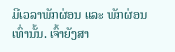ມີເວລາພັກຜ່ອນ ແລະ ພັກຜ່ອນເທົ່ານັ້ນ. ເຈົ້າຍັງສາ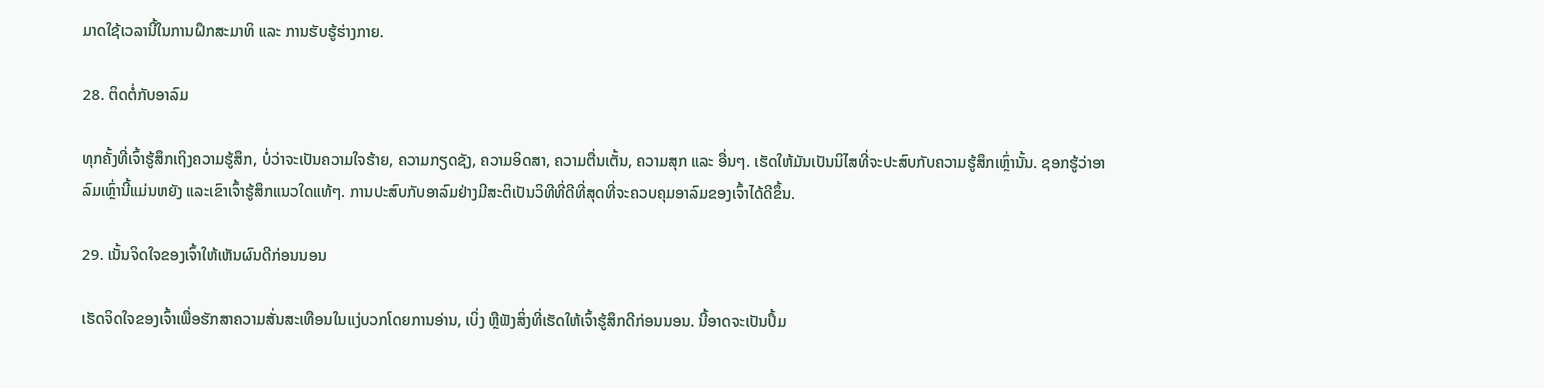ມາດໃຊ້ເວລານີ້ໃນການຝຶກສະມາທິ ແລະ ການຮັບຮູ້ຮ່າງກາຍ.

28. ຕິດຕໍ່ກັບອາລົມ

ທຸກຄັ້ງທີ່ເຈົ້າຮູ້ສຶກເຖິງຄວາມຮູ້ສຶກ, ບໍ່ວ່າຈະເປັນຄວາມໃຈຮ້າຍ, ຄວາມກຽດຊັງ, ຄວາມອິດສາ, ຄວາມຕື່ນເຕັ້ນ, ຄວາມສຸກ ແລະ ອື່ນໆ. ເຮັດໃຫ້ມັນເປັນນິໄສທີ່ຈະປະສົບກັບຄວາມຮູ້ສຶກເຫຼົ່ານັ້ນ. ຊອກຮູ້ວ່າອາລົມເຫຼົ່ານີ້ແມ່ນຫຍັງ ແລະເຂົາເຈົ້າຮູ້ສຶກແນວໃດແທ້ໆ. ການປະສົບກັບອາລົມຢ່າງມີສະຕິເປັນວິທີທີ່ດີທີ່ສຸດທີ່ຈະຄວບຄຸມອາລົມຂອງເຈົ້າໄດ້ດີຂຶ້ນ.

29. ເນັ້ນຈິດໃຈຂອງເຈົ້າໃຫ້ເຫັນຜົນດີກ່ອນນອນ

ເຮັດຈິດໃຈຂອງເຈົ້າເພື່ອຮັກສາຄວາມສັ່ນສະເທືອນໃນແງ່ບວກໂດຍການອ່ານ, ເບິ່ງ ຫຼືຟັງສິ່ງທີ່ເຮັດໃຫ້ເຈົ້າຮູ້ສຶກດີກ່ອນນອນ. ນີ້ອາດຈະເປັນປຶ້ມ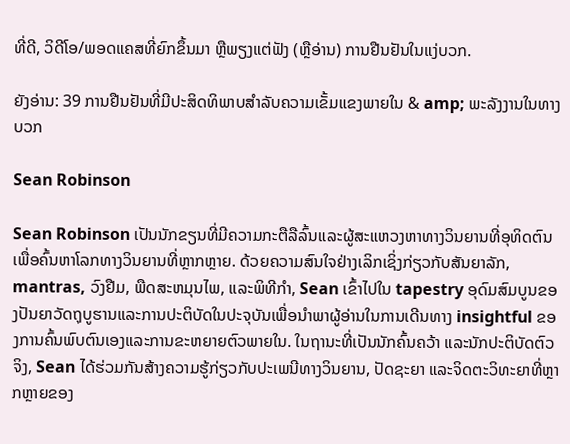ທີ່ດີ, ວິດີໂອ/ພອດແຄສທີ່ຍົກຂຶ້ນມາ ຫຼືພຽງແຕ່ຟັງ (ຫຼືອ່ານ) ການຢືນຢັນໃນແງ່ບວກ.

ຍັງອ່ານ: 39 ການຢືນຢັນທີ່ມີປະສິດທິພາບສໍາລັບຄວາມເຂັ້ມແຂງພາຍໃນ & amp; ພະລັງງານໃນທາງບວກ

Sean Robinson

Sean Robinson ເປັນນັກຂຽນທີ່ມີຄວາມກະຕືລືລົ້ນແລະຜູ້ສະແຫວງຫາທາງວິນຍານທີ່ອຸທິດຕົນເພື່ອຄົ້ນຫາໂລກທາງວິນຍານທີ່ຫຼາກຫຼາຍ. ດ້ວຍຄວາມສົນໃຈຢ່າງເລິກເຊິ່ງກ່ຽວກັບສັນຍາລັກ, mantras, ວົງຢືມ, ພືດສະຫມຸນໄພ, ແລະພິທີກໍາ, Sean ເຂົ້າໄປໃນ tapestry ອຸດົມສົມບູນຂອງປັນຍາວັດຖຸບູຮານແລະການປະຕິບັດໃນປະຈຸບັນເພື່ອນໍາພາຜູ້ອ່ານໃນການເດີນທາງ insightful ຂອງການຄົ້ນພົບຕົນເອງແລະການຂະຫຍາຍຕົວພາຍໃນ. ໃນຖານະທີ່ເປັນນັກຄົ້ນຄວ້າ ແລະນັກປະຕິບັດຕົວຈິງ, Sean ໄດ້ຮ່ວມກັນສ້າງຄວາມຮູ້ກ່ຽວກັບປະເພນີທາງວິນຍານ, ປັດຊະຍາ ແລະຈິດຕະວິທະຍາທີ່ຫຼາກຫຼາຍຂອງ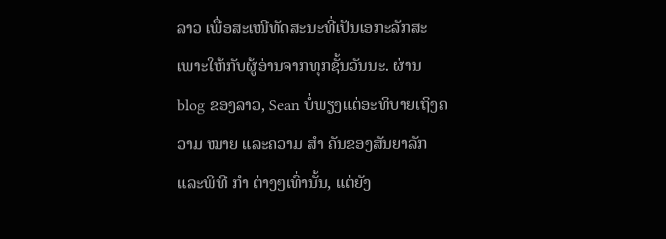ລາວ ເພື່ອສະເໜີທັດສະນະທີ່ເປັນເອກະລັກສະເພາະໃຫ້ກັບຜູ້ອ່ານຈາກທຸກຊັ້ນວັນນະ. ຜ່ານ blog ຂອງລາວ, Sean ບໍ່ພຽງແຕ່ອະທິບາຍເຖິງຄວາມ ໝາຍ ແລະຄວາມ ສຳ ຄັນຂອງສັນຍາລັກແລະພິທີ ກຳ ຕ່າງໆເທົ່ານັ້ນ, ແຕ່ຍັງ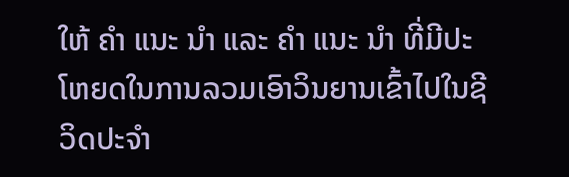ໃຫ້ ຄຳ ແນະ ນຳ ແລະ ຄຳ ແນະ ນຳ ທີ່ມີປະໂຫຍດໃນການລວມເອົາວິນຍານເຂົ້າໄປໃນຊີວິດປະຈໍາ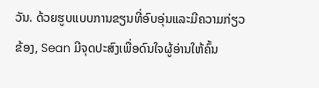ວັນ. ດ້ວຍຮູບແບບການຂຽນທີ່ອົບອຸ່ນແລະມີຄວາມກ່ຽວຂ້ອງ, Sean ມີຈຸດປະສົງເພື່ອດົນໃຈຜູ້ອ່ານໃຫ້ຄົ້ນ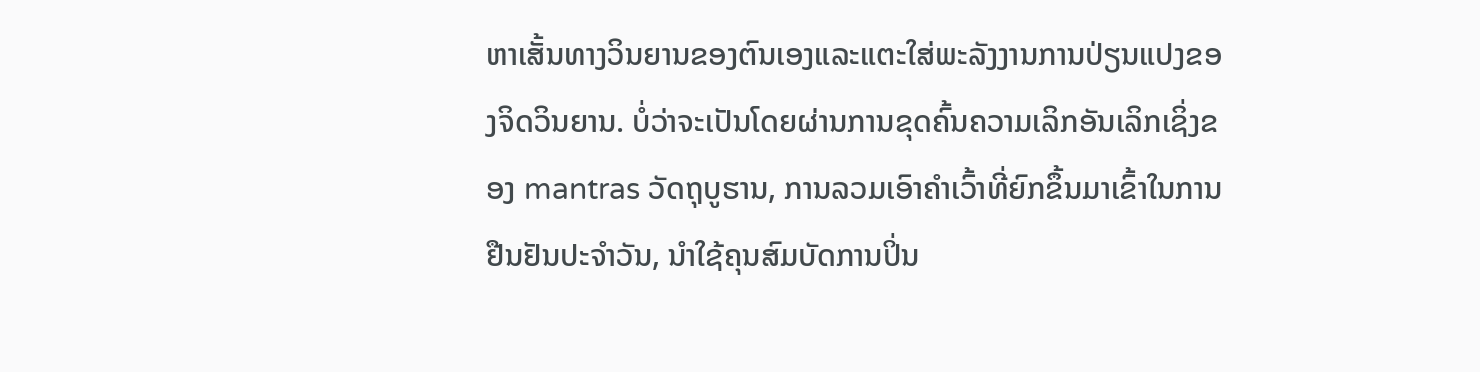ຫາເສັ້ນທາງວິນຍານຂອງຕົນເອງແລະແຕະໃສ່ພະລັງງານການປ່ຽນແປງຂອງຈິດວິນຍານ. ບໍ່ວ່າຈະເປັນໂດຍຜ່ານການຂຸດຄົ້ນຄວາມເລິກອັນເລິກເຊິ່ງຂອງ mantras ວັດຖຸບູຮານ, ການລວມເອົາຄໍາເວົ້າທີ່ຍົກຂຶ້ນມາເຂົ້າໃນການຢືນຢັນປະຈໍາວັນ, ນໍາໃຊ້ຄຸນສົມບັດການປິ່ນ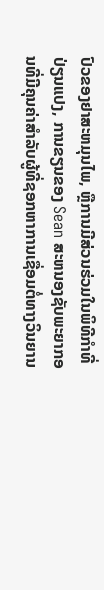ປົວຂອງຢາສະຫມຸນໄພ, ຫຼືການມີສ່ວນຮ່ວມໃນພິທີກໍາທີ່ປ່ຽນແປງ, ການຂຽນຂອງ Sean ສະຫນອງຊັບພະຍາກອນທີ່ມີຄຸນຄ່າສໍາລັບຜູ້ທີ່ຊອກຫາການເຊື່ອມຕໍ່ທາງວິນຍານ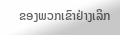ຂອງພວກເຂົາຢ່າງເລິກ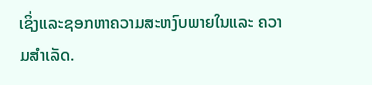ເຊິ່ງແລະຊອກຫາຄວາມສະຫງົບພາຍໃນແລະ ຄວາມສຳເລັດ.